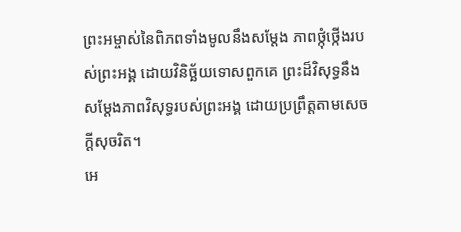ព្រះអម្ចាស់នៃពិភពទាំងមូលនឹងសម្តែង ភាពថ្កុំថ្កើងរបស់ព្រះអង្គ ដោយវិនិច្ឆ័យទោសពួកគេ ព្រះដ៏វិសុទ្ធនឹងសម្តែងភាពវិសុទ្ធរបស់ព្រះអង្គ ដោយប្រព្រឹត្តតាមសេចក្ដីសុចរិត។
អេ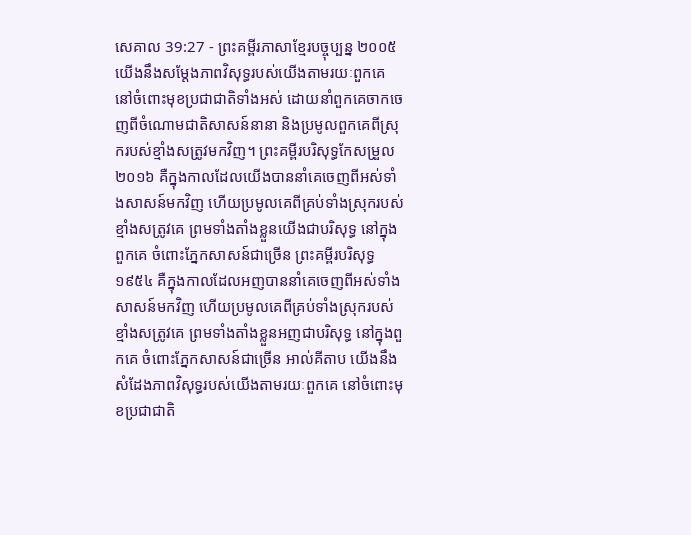សេគាល 39:27 - ព្រះគម្ពីរភាសាខ្មែរបច្ចុប្បន្ន ២០០៥ យើងនឹងសម្តែងភាពវិសុទ្ធរបស់យើងតាមរយៈពួកគេ នៅចំពោះមុខប្រជាជាតិទាំងអស់ ដោយនាំពួកគេចាកចេញពីចំណោមជាតិសាសន៍នានា និងប្រមូលពួកគេពីស្រុករបស់ខ្មាំងសត្រូវមកវិញ។ ព្រះគម្ពីរបរិសុទ្ធកែសម្រួល ២០១៦ គឺក្នុងកាលដែលយើងបាននាំគេចេញពីអស់ទាំងសាសន៍មកវិញ ហើយប្រមូលគេពីគ្រប់ទាំងស្រុករបស់ខ្មាំងសត្រូវគេ ព្រមទាំងតាំងខ្លួនយើងជាបរិសុទ្ធ នៅក្នុងពួកគេ ចំពោះភ្នែកសាសន៍ជាច្រើន ព្រះគម្ពីរបរិសុទ្ធ ១៩៥៤ គឺក្នុងកាលដែលអញបាននាំគេចេញពីអស់ទាំងសាសន៍មកវិញ ហើយប្រមូលគេពីគ្រប់ទាំងស្រុករបស់ខ្មាំងសត្រូវគេ ព្រមទាំងតាំងខ្លួនអញជាបរិសុទ្ធ នៅក្នុងពួកគេ ចំពោះភ្នែកសាសន៍ជាច្រើន អាល់គីតាប យើងនឹងសំដែងភាពវិសុទ្ធរបស់យើងតាមរយៈពួកគេ នៅចំពោះមុខប្រជាជាតិ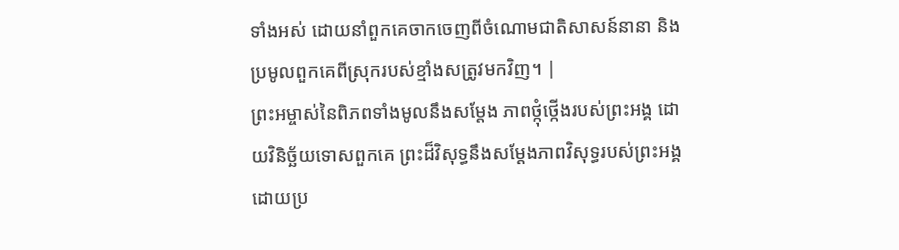ទាំងអស់ ដោយនាំពួកគេចាកចេញពីចំណោមជាតិសាសន៍នានា និងប្រមូលពួកគេពីស្រុករបស់ខ្មាំងសត្រូវមកវិញ។ |
ព្រះអម្ចាស់នៃពិភពទាំងមូលនឹងសម្តែង ភាពថ្កុំថ្កើងរបស់ព្រះអង្គ ដោយវិនិច្ឆ័យទោសពួកគេ ព្រះដ៏វិសុទ្ធនឹងសម្តែងភាពវិសុទ្ធរបស់ព្រះអង្គ ដោយប្រ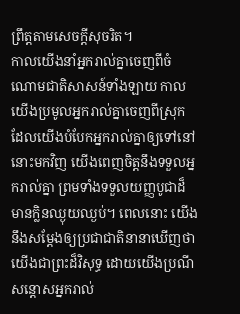ព្រឹត្តតាមសេចក្ដីសុចរិត។
កាលយើងនាំអ្នករាល់គ្នាចេញពីចំណោមជាតិសាសន៍ទាំងឡាយ កាលយើងប្រមូលអ្នករាល់គ្នាចេញពីស្រុក ដែលយើងបំបែកអ្នករាល់គ្នាឲ្យទៅនៅនោះមកវិញ យើងពេញចិត្តនឹងទទួលអ្នករាល់គ្នា ព្រមទាំងទទួលយញ្ញបូជាដ៏មានក្លិនឈ្ងុយឈ្ងប់។ ពេលនោះ យើងនឹងសម្តែងឲ្យប្រជាជាតិនានាឃើញថា យើងជាព្រះដ៏វិសុទ្ធ ដោយយើងប្រណីសន្ដោសអ្នករាល់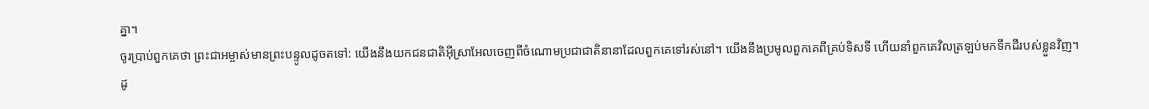គ្នា។
ចូរប្រាប់ពួកគេថា ព្រះជាអម្ចាស់មានព្រះបន្ទូលដូចតទៅ: យើងនឹងយកជនជាតិអ៊ីស្រាអែលចេញពីចំណោមប្រជាជាតិនានាដែលពួកគេទៅរស់នៅ។ យើងនឹងប្រមូលពួកគេពីគ្រប់ទិសទី ហើយនាំពួកគេវិលត្រឡប់មកទឹកដីរបស់ខ្លួនវិញ។
ដូ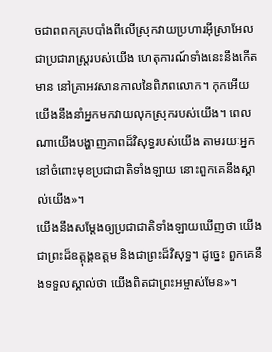ចជាពពកគ្របបាំងពីលើស្រុកវាយប្រហារអ៊ីស្រាអែល ជាប្រជារាស្ត្ររបស់យើង ហេតុការណ៍ទាំងនេះនឹងកើតមាន នៅគ្រាអវសានកាលនៃពិភពលោក។ កុកអើយ យើងនឹងនាំអ្នកមកវាយលុកស្រុករបស់យើង។ ពេលណាយើងបង្ហាញភាពដ៏វិសុទ្ធរបស់យើង តាមរយៈអ្នក នៅចំពោះមុខប្រជាជាតិទាំងឡាយ នោះពួកគេនឹងស្គាល់យើង»។
យើងនឹងសម្តែងឲ្យប្រជាជាតិទាំងឡាយឃើញថា យើងជាព្រះដ៏ឧត្ដុង្គឧត្ដម និងជាព្រះដ៏វិសុទ្ធ។ ដូច្នេះ ពួកគេនឹងទទួលស្គាល់ថា យើងពិតជាព្រះអម្ចាស់មែន»។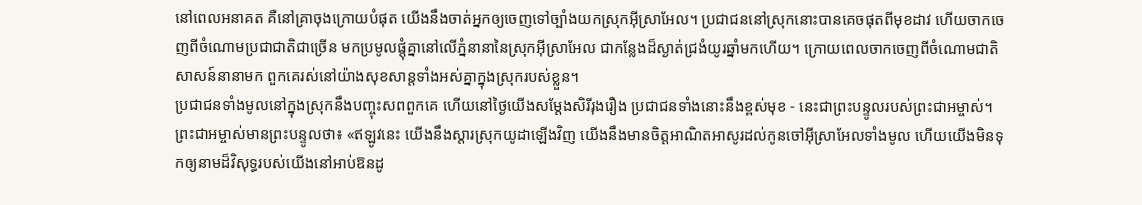នៅពេលអនាគត គឺនៅគ្រាចុងក្រោយបំផុត យើងនឹងចាត់អ្នកឲ្យចេញទៅច្បាំងយកស្រុកអ៊ីស្រាអែល។ ប្រជាជននៅស្រុកនោះបានគេចផុតពីមុខដាវ ហើយចាកចេញពីចំណោមប្រជាជាតិជាច្រើន មកប្រមូលផ្ដុំគ្នានៅលើភ្នំនានានៃស្រុកអ៊ីស្រាអែល ជាកន្លែងដ៏ស្ងាត់ជ្រងំយូរឆ្នាំមកហើយ។ ក្រោយពេលចាកចេញពីចំណោមជាតិសាសន៍នានាមក ពួកគេរស់នៅយ៉ាងសុខសាន្តទាំងអស់គ្នាក្នុងស្រុករបស់ខ្លួន។
ប្រជាជនទាំងមូលនៅក្នុងស្រុកនឹងបញ្ចុះសពពួកគេ ហើយនៅថ្ងៃយើងសម្តែងសិរីរុងរឿង ប្រជាជនទាំងនោះនឹងខ្ពស់មុខ - នេះជាព្រះបន្ទូលរបស់ព្រះជាអម្ចាស់។
ព្រះជាអម្ចាស់មានព្រះបន្ទូលថា៖ «ឥឡូវនេះ យើងនឹងស្ដារស្រុកយូដាឡើងវិញ យើងនឹងមានចិត្តអាណិតអាសូរដល់កូនចៅអ៊ីស្រាអែលទាំងមូល ហើយយើងមិនទុកឲ្យនាមដ៏វិសុទ្ធរបស់យើងនៅអាប់ឱនដូ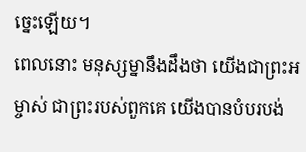ច្នេះឡើយ។
ពេលនោះ មនុស្សម្នានឹងដឹងថា យើងជាព្រះអម្ចាស់ ជាព្រះរបស់ពួកគេ យើងបានបំបរបង់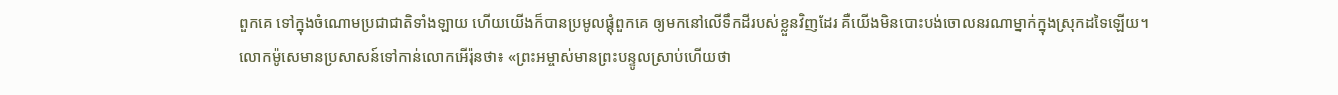ពួកគេ ទៅក្នុងចំណោមប្រជាជាតិទាំងឡាយ ហើយយើងក៏បានប្រមូលផ្ដុំពួកគេ ឲ្យមកនៅលើទឹកដីរបស់ខ្លួនវិញដែរ គឺយើងមិនបោះបង់ចោលនរណាម្នាក់ក្នុងស្រុកដទៃឡើយ។
លោកម៉ូសេមានប្រសាសន៍ទៅកាន់លោកអើរ៉ុនថា៖ «ព្រះអម្ចាស់មានព្រះបន្ទូលស្រាប់ហើយថា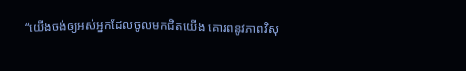“យើងចង់ឲ្យអស់អ្នកដែលចូលមកជិតយើង គោរពនូវភាពវិសុ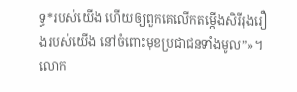ទ្ធ*របស់យើង ហើយឲ្យពួកគេលើកតម្កើងសិរីរុងរឿងរបស់យើង នៅចំពោះមុខប្រជាជនទាំងមូល”»។ លោក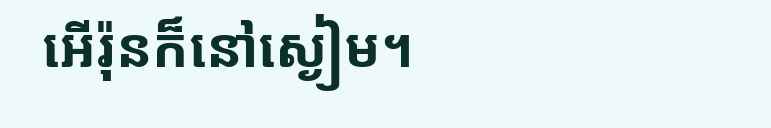អើរ៉ុនក៏នៅស្ងៀម។